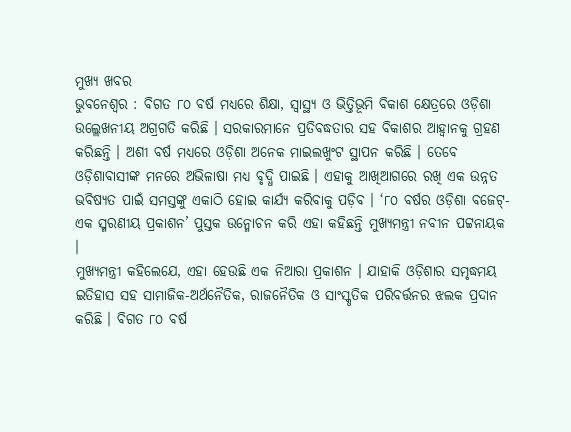ମୁଖ୍ୟ ଖବର
ଭୁବନେଶ୍ୱର : ବିଗତ ୮୦ ବର୍ଷ ମଧ୍ୟରେ ଶିକ୍ଷା, ସ୍ୱାସ୍ଥ୍ୟ ଓ ଭିତ୍ତିଭୂମି ବିକାଶ କ୍ଷେତ୍ରରେ ଓଡ଼ିଶା ଉଲ୍ଲେଖନୀୟ ଅଗ୍ରଗତି କରିଛି । ସରକାରମାନେ ପ୍ରତିବଦ୍ଧତାର ସହ ବିକାଶର ଆହ୍ୱାନକୁ ଗ୍ରହଣ କରିଛନ୍ତି । ଅଶୀ ବର୍ଷ ମଧ୍ୟରେ ଓଡ଼ିଶା ଅନେକ ମାଇଲଖୁଂଟ ସ୍ଥାପନ କରିଛି । ତେବେ ଓଡ଼ିଶାବାସୀଙ୍କ ମନରେ ଅଭିଳାଷା ମଧ୍ୟ ବୃଦ୍ଧି ପାଇଛି । ଏହାକୁ ଆଖିଆଗରେ ରଖି ଏକ ଉନ୍ନତ ଭବିଷ୍ୟତ ପାଇଁ ସମସ୍ତଙ୍କୁ ଏକାଠି ହୋଇ କାର୍ଯ୍ୟ କରିବାକୁ ପଡ଼ିବ । ‘୮୦ ବର୍ଷର ଓଡ଼ିଶା ବଜେଟ୍-ଏକ ସ୍ମରଣୀୟ ପ୍ରକାଶନ’ ପୁସ୍ତକ ଉନ୍ମୋଚନ କରି ଏହା କହିଛନ୍ତି ମୁଖ୍ୟମନ୍ତ୍ରୀ ନବୀନ ପଟ୍ଟନାୟକ ।
ମୁଖ୍ୟମନ୍ତ୍ରୀ କହିଲେଯେ, ଏହା ହେଉଛି ଏକ ନିଆରା ପ୍ରକାଶନ । ଯାହାକି ଓଡ଼ିଶାର ସମୃଦ୍ଧମୟ ଇତିହାସ ସହ ସାମାଜିକ-ଅର୍ଥନୈତିକ, ରାଜନୈତିକ ଓ ସାଂସ୍କୃତିକ ପରିବର୍ତ୍ତନର ଝଲକ ପ୍ରଦାନ କରିଛି । ବିଗତ ୮୦ ବର୍ଷ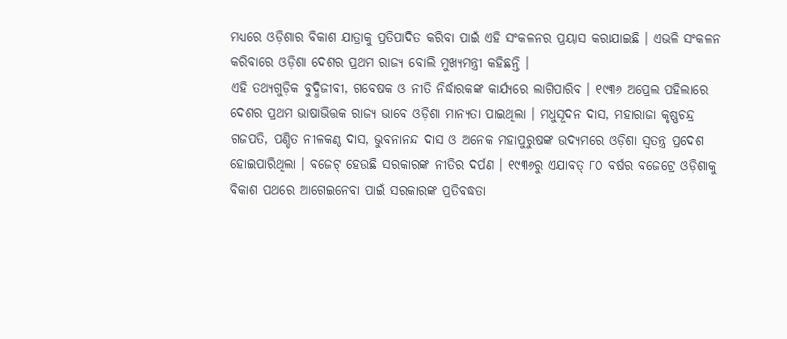ମଧ୍ୟରେ ଓଡ଼ିଶାର ବିକାଶ ଯାତ୍ରାକୁ ପ୍ରତିପାଦିତ କରିବା ପାଇଁ ଏହି ସଂକଳନର ପ୍ରୟାସ କରାଯାଇଛି । ଏଭଳି ସଂକଳନ କରିବାରେ ଓଡ଼ିଶା ଦେଶର ପ୍ରଥମ ରାଜ୍ୟ ବୋଲି ମୁଖ୍ୟମନ୍ତ୍ରୀ କହିଛନ୍ତି ।
ଏହି ତଥ୍ୟଗୁଡ଼ିକ ବୁଦ୍ଧିଜୀବୀ, ଗବେଷକ ଓ ନୀତି ନିର୍ଦ୍ଧାରକଙ୍କ କାର୍ଯ୍ୟରେ ଲାଗିପାରିବ । ୧୯୩୬ ଅପ୍ରେଲ ପହିଲାରେ ଦେଶର ପ୍ରଥମ ଭାଷାଭିତ୍ତକ ରାଜ୍ୟ ଭାବେ ଓଡ଼ିଶା ମାନ୍ୟତା ପାଇଥିଲା । ମଧୁସୂଦନ ଦାସ, ମହାରାଜା କୃଷ୍ଣଚନ୍ଦ୍ର ଗଜପତି, ପଣ୍ଡିତ ନୀଳକଣ୍ଠ ଦାସ, ଭୁବନାନନ୍ଦ ଦାସ ଓ ଅନେକ ମହାପୁରୁଷଙ୍କ ଉଦ୍ୟମରେ ଓଡ଼ିଶା ସ୍ୱତନ୍ତ୍ର ପ୍ରଦେଶ ହୋଇପାରିଥିଲା । ବଜେଟ୍ ହେଉଛି ସରକାରଙ୍କ ନୀତିର ଦର୍ପଣ । ୧୯୩୬ରୁ ଏଯାବତ୍ ୮୦ ବର୍ଷର ବଜେଟ୍ରେ ଓଡ଼ିଶାକୁ ବିକାଶ ପଥରେ ଆଗେଇନେବା ପାଇଁ ସରକାରଙ୍କ ପ୍ରତିବଦ୍ଧତା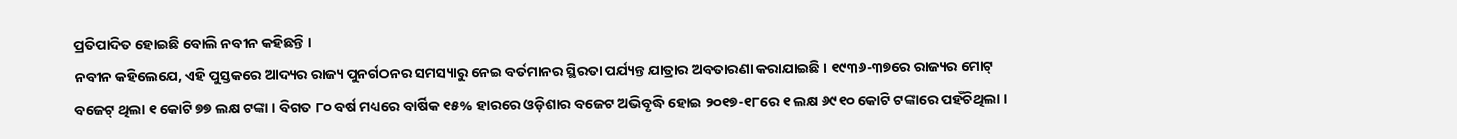ପ୍ରତିପାଦିତ ହୋଇଛି ବୋଲି ନବୀନ କହିଛନ୍ତି ।
ନବୀନ କହିଲେଯେ, ଏହି ପୁସ୍ତକରେ ଆଦ୍ୟର ରାଜ୍ୟ ପୁନର୍ଗଠନର ସମସ୍ୟାରୁ ନେଇ ବର୍ତମାନର ସ୍ଥିରତା ପର୍ଯ୍ୟନ୍ତ ଯାତ୍ରାର ଅବତାରଣା କରାଯାଇଛି । ୧୯୩୬-୩୭ରେ ରାଜ୍ୟର ମୋଟ୍ ବଜେଟ୍ ଥିଲା ୧ କୋଟି ୭୭ ଲକ୍ଷ ଟଙ୍କା । ବିଗତ ୮୦ ବର୍ଷ ମଧ୍ୟରେ ବାର୍ଷିକ ୧୫% ହାରରେ ଓଡ଼ିଶାର ବଜେଟ ଅଭିବୃଦ୍ଧି ହୋଇ ୨୦୧୭-୧୮ରେ ୧ ଲକ୍ଷ ୬୯୧୦ କୋଟି ଟଙ୍କାରେ ପହଁଚିଥିଲା ।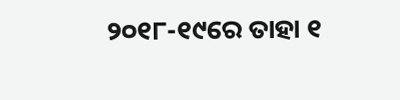୨୦୧୮-୧୯ରେ ତାହା ୧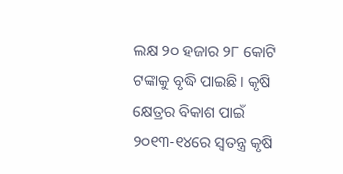ଲକ୍ଷ ୨୦ ହଜାର ୨୮ କୋଟି ଟଙ୍କାକୁ ବୃଦ୍ଧି ପାଇଛି । କୃଷି କ୍ଷେତ୍ରର ବିକାଶ ପାଇଁ ୨୦୧୩-୧୪ରେ ସ୍ୱତନ୍ତ୍ର କୃଷି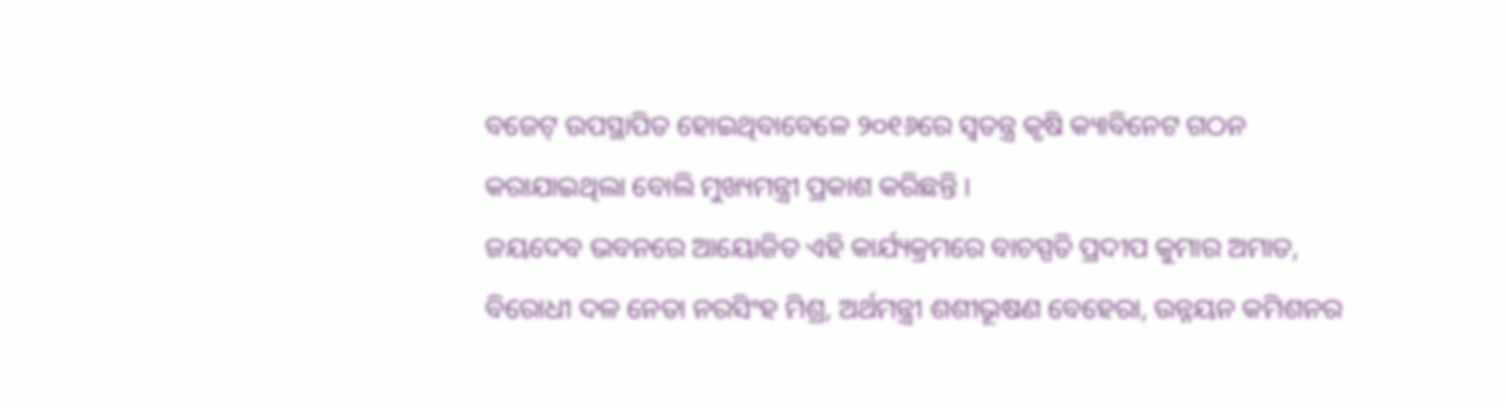ବଜେଟ୍ ଉପସ୍ଥାପିତ ହୋଇଥିବାବେଳେ ୨୦୧୬ରେ ସ୍ୱତନ୍ତ୍ର କୃଷି କ୍ୟାବିନେଟ ଗଠନ କରାଯାଇଥିଲା ବୋଲି ମୁଖ୍ୟମନ୍ତ୍ରୀ ପ୍ରକାଶ କରିଛନ୍ତି ।
ଜୟଦେବ ଭବନରେ ଆୟୋଜିତ ଏହି କାର୍ଯ୍ୟକ୍ରମରେ ବାଚସ୍ପତି ପ୍ରଦୀପ କୁମାର ଅମାତ, ବିରୋଧୀ ଦଳ ନେତା ନରସିଂହ ମିଶ୍ର, ଅର୍ଥମନ୍ତ୍ରୀ ଶଶୀଭୂଷଣ ବେହେରା, ଉନ୍ନୟନ କମିଶନର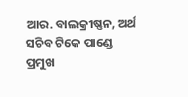ଆର. ବାଲକ୍ରୀଷ୍ଣନ, ଅର୍ଥ ସଚିବ ଟିକେ ପାଣ୍ଡେ ପ୍ରମୁଖ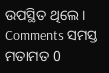ଉପସ୍ଥିତ ଥିଲେ ।
Comments ସମସ୍ତ ମତାମତ 0